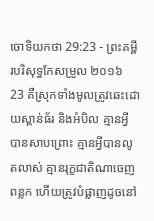ចោទិយកថា 29:23 - ព្រះគម្ពីរបរិសុទ្ធកែសម្រួល ២០១៦
23 គឺស្រុកទាំងមូលត្រូវឆេះដោយស្ពាន់ធ័រ និងអំបិល គ្មានអ្វីបានសាបព្រោះ គ្មានអ្វីបានលូតលាស់ គ្មានរុក្ខជាតិណាចេញពន្លក ហើយត្រូវបំផ្លាញដូចនៅ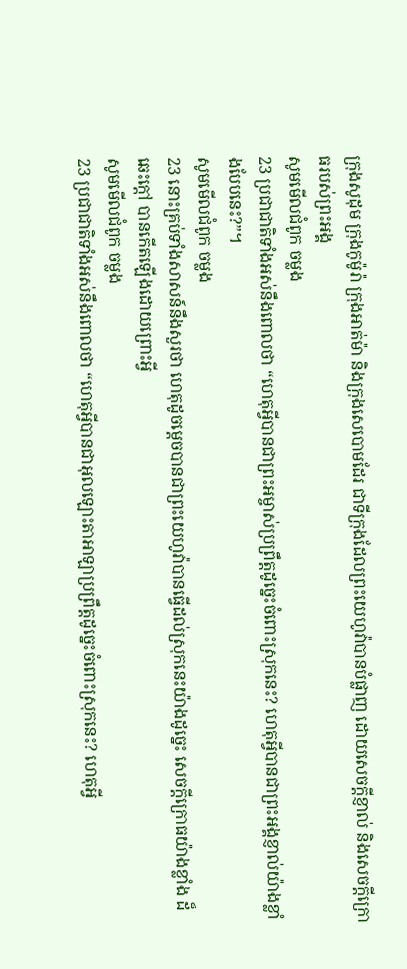ក្រុងសូដុម ក្រុងកូម៉ូរ៉ា ក្រុងអាត់ម៉ា និងក្រុងសេបោមដែរ ជាទីក្រុងដែលព្រះយេហូវ៉ាបានបំផ្លាញ ដោយសេចក្ដីខ្ញាល់ និងសេចក្ដីក្រោធរបស់ព្រះអង្គ
សូមមើលជំពូក ចម្លង
23 ប្រជាជាតិទាំងអស់នឹងពោលថា “ហេតុអ្វីបានជាព្រះអម្ចាស់ប្រព្រឹត្តដូច្នេះចំពោះស្រុកនេះ? ហេតុអ្វីបានជាព្រះអង្គខ្ញាល់យ៉ាងខ្លាំងបែបនេះ?”។
សូមមើលជំពូក ចម្លង
23 នោះគ្រប់ទាំងសាសន៍នឹងសួរថា ហេតុដូចម្តេចបានជាព្រះយេហូវ៉ាបានធ្វើដល់ស្រុកនេះយ៉ាងដូច្នេះ សេចក្ដីក្រោធយ៉ាងខ្លាំង ដ៏ឆេះក្តៅ បានកើតឡើងដោយព្រោះអ្វី
សូមមើលជំពូក ចម្លង
23 ប្រជាជាតិទាំងអស់នឹងពោលថា “ហេតុអ្វីបានជាអុលឡោះតាអាឡាប្រព្រឹត្តដូច្នេះចំពោះស្រុកនេះ? ហេតុអ្វី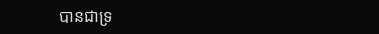បានជាទ្រ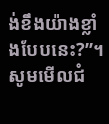ង់ខឹងយ៉ាងខ្លាំងបែបនេះ?”។
សូមមើលជំ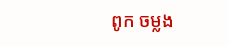ពូក ចម្លង